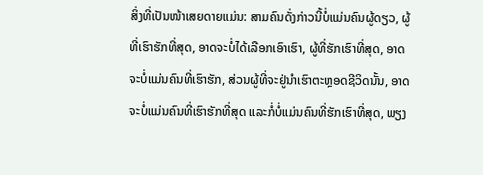ສິ່ງທີ່ເປັນໜ້າເສຍດາຍແມ່ນ: ສາມຄົນດັ່ງກ່າວນີ້ບໍ່ແມ່ນຄົນຜູ້ດຽວ, ຜູ້ທີ່ເຮົາຮັກທີ່ສຸດ, ອາດຈະບໍ່ໄດ້ເລືອກເອົາເຮົາ, ຜູ້ທີ່ຮັກເຮົາທີ່ສຸດ, ອາດຈະບໍ່ແມ່ນຄົນທີ່ເຮົາຮັກ, ສ່ວນຜູ້ທີ່ຈະຢູ່ນຳເຮົາຕະຫຼອດຊີວິດນັ້ນ, ອາດຈະບໍ່ແມ່ນຄົນທີ່ເຮົາຮັກທີ່ສຸດ ແລະກໍ່ບໍ່ແມ່ນຄົນທີ່ຮັກເຮົາທີ່ສຸດ, ພຽງ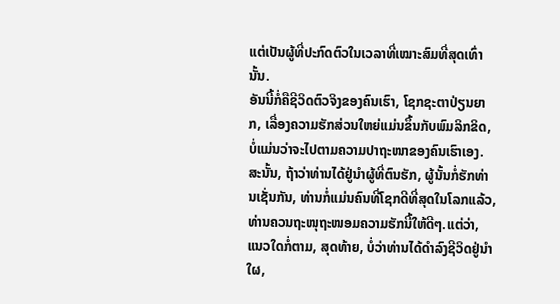ແຕ່ເປັນຜູ້ທີ່ປະກົດຕົວໃນເວລາທີ່ເໝາະສົມທີ່ສຸດເທົ່ານັ້ນ.
ອັນນີ້ກໍ່ຄືຊີວິດຕົວຈິງຂອງຄົນເຮົາ, ໂຊກຊະຕາປ່ຽນຍາກ, ເລື່ອງຄວາມຮັກສ່ວນໃຫຍ່ແມ່ນຂຶ້ນກັບພົມລິກຂິດ, ບໍ່ແມ່ນວ່າຈະໄປຕາມຄວາມປາຖະໜາຂອງຄົນເຮົາເອງ. ສະນັ້ນ, ຖ້າວ່າທ່ານໄດ້ຢູ່ນຳຜູ້ທີ່ຕົນຮັກ, ຜູ້ນັ້ນກໍ່ຮັກທ່ານເຊັ່ນກັນ, ທ່ານກໍ່ແມ່ນຄົນທີ່ໂຊກດີທີ່ສຸດໃນໂລກແລ້ວ, ທ່ານຄວນຖະໜຸຖະໜອມຄວາມຮັກນີ້ໃຫ້ດີໆ.ແຕ່ວ່າ, ແນວໃດກໍ່ຕາມ, ສຸດທ້າຍ, ບໍ່ວ່າທ່ານໄດ້ດຳລົງຊີວິດຢູ່ນຳໃຜ,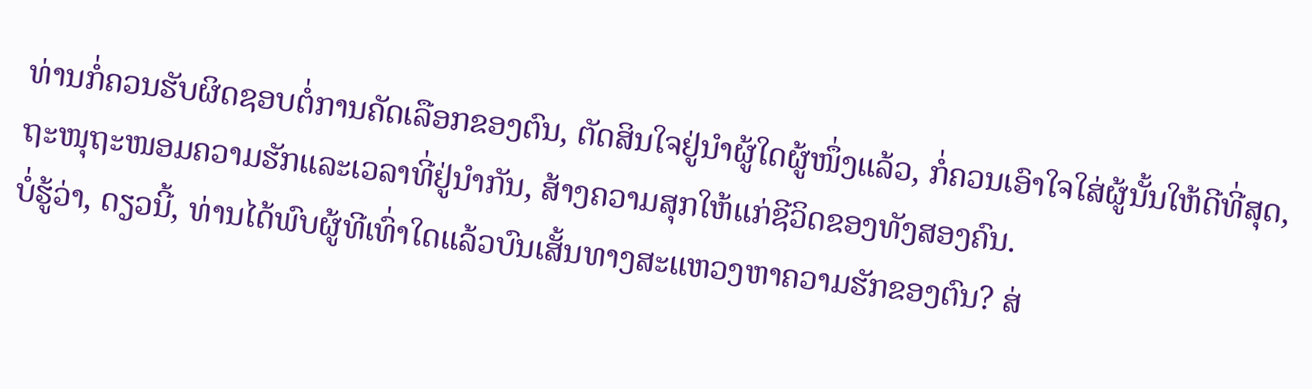ທ່ານກໍ່ຄວນຮັບຜິດຊອບຕໍ່ການຄັດເລືອກຂອງຕົນ, ຕັດສິນໃຈຢູ່ນຳຜູ້ໃດຜູ້ໜຶ່ງແລ້ວ, ກໍ່ຄວນເອົາໃຈໃສ່ຜູ້ນັ້ນໃຫ້ດີທີ່ສຸດ, ຖະໜຸຖະໜອມຄວາມຮັກແລະເວລາທີ່ຢູ່ນຳກັນ, ສ້າງຄວາມສຸກໃຫ້ແກ່ຊີວິດຂອງທັງສອງຄົນ.
ບໍ່ຮູ້ວ່າ, ດຽວນີ້, ທ່ານໄດ້ພົບຜູ້ທີເທົ່າໃດແລ້ວບົນເສັ້ນທາງສະແຫວງຫາຄວາມຮັກຂອງຕົນ? ສ່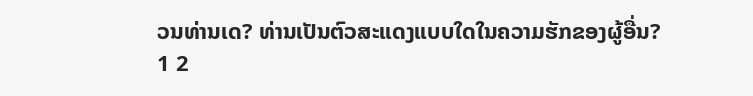ວນທ່ານເດ? ທ່ານເປັນຕົວສະແດງແບບໃດໃນຄວາມຮັກຂອງຜູ້ອື່ນ?
1 2